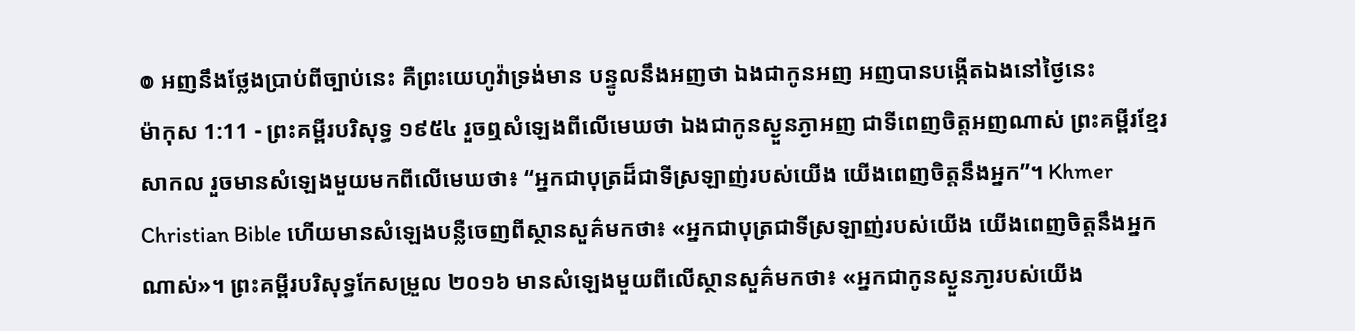៙ អញនឹងថ្លែងប្រាប់ពីច្បាប់នេះ គឺព្រះយេហូវ៉ាទ្រង់មាន បន្ទូលនឹងអញថា ឯងជាកូនអញ អញបានបង្កើតឯងនៅថ្ងៃនេះ
ម៉ាកុស 1:11 - ព្រះគម្ពីរបរិសុទ្ធ ១៩៥៤ រួចឮសំឡេងពីលើមេឃថា ឯងជាកូនស្ងួនភ្ងាអញ ជាទីពេញចិត្តអញណាស់ ព្រះគម្ពីរខ្មែរសាកល រួចមានសំឡេងមួយមកពីលើមេឃថា៖ “អ្នកជាបុត្រដ៏ជាទីស្រឡាញ់របស់យើង យើងពេញចិត្តនឹងអ្នក”។ Khmer Christian Bible ហើយមានសំឡេងបន្លឺចេញពីស្ថានសួគ៌មកថា៖ «អ្នកជាបុត្រជាទីស្រឡាញ់របស់យើង យើងពេញចិត្ដនឹងអ្នកណាស់»។ ព្រះគម្ពីរបរិសុទ្ធកែសម្រួល ២០១៦ មានសំឡេងមួយពីលើស្ថានសួគ៌មកថា៖ «អ្នកជាកូនស្ងួនភា្ងរបស់យើង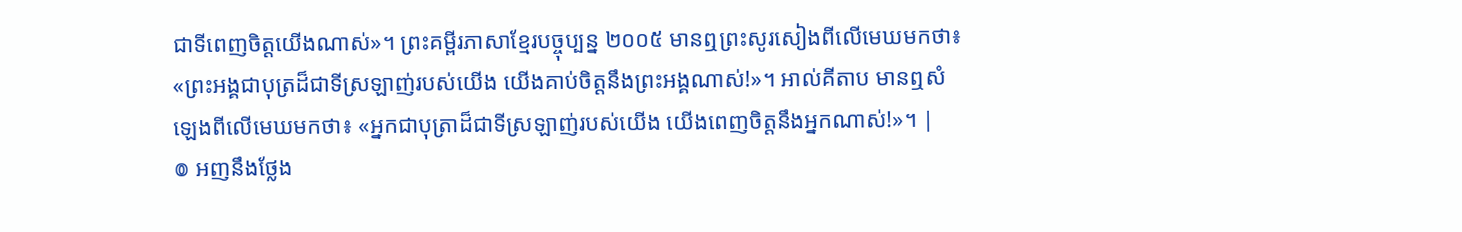ជាទីពេញចិត្តយើងណាស់»។ ព្រះគម្ពីរភាសាខ្មែរបច្ចុប្បន្ន ២០០៥ មានឮព្រះសូរសៀងពីលើមេឃមកថា៖ «ព្រះអង្គជាបុត្រដ៏ជាទីស្រឡាញ់របស់យើង យើងគាប់ចិត្តនឹងព្រះអង្គណាស់!»។ អាល់គីតាប មានឮសំឡេងពីលើមេឃមកថា៖ «អ្នកជាបុត្រាដ៏ជាទីស្រឡាញ់របស់យើង យើងពេញចិត្តនឹងអ្នកណាស់!»។ |
៙ អញនឹងថ្លែង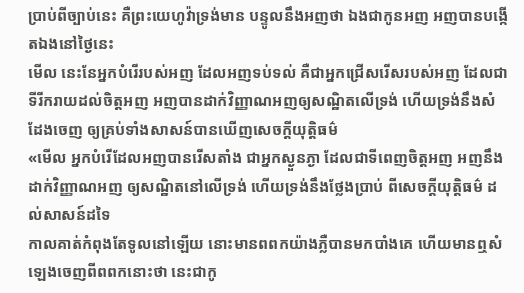ប្រាប់ពីច្បាប់នេះ គឺព្រះយេហូវ៉ាទ្រង់មាន បន្ទូលនឹងអញថា ឯងជាកូនអញ អញបានបង្កើតឯងនៅថ្ងៃនេះ
មើល នេះនែអ្នកបំរើរបស់អញ ដែលអញទប់ទល់ គឺជាអ្នកជ្រើសរើសរបស់អញ ដែលជាទីរីករាយដល់ចិត្តអញ អញបានដាក់វិញ្ញាណអញឲ្យសណ្ឋិតលើទ្រង់ ហើយទ្រង់នឹងសំដែងចេញ ឲ្យគ្រប់ទាំងសាសន៍បានឃើញសេចក្ដីយុត្តិធម៌
«មើល អ្នកបំរើដែលអញបានរើសតាំង ជាអ្នកស្ងួនភ្ងា ដែលជាទីពេញចិត្តអញ អញនឹងដាក់វិញ្ញាណអញ ឲ្យសណ្ឋិតនៅលើទ្រង់ ហើយទ្រង់នឹងថ្លែងប្រាប់ ពីសេចក្ដីយុត្តិធម៌ ដល់សាសន៍ដទៃ
កាលគាត់កំពុងតែទូលនៅឡើយ នោះមានពពកយ៉ាងភ្លឺបានមកបាំងគេ ហើយមានឮសំឡេងចេញពីពពកនោះថា នេះជាកូ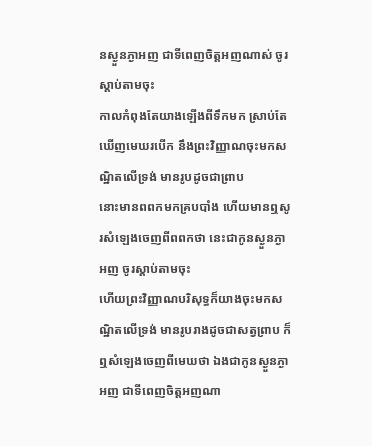នស្ងួនភ្ងាអញ ជាទីពេញចិត្តអញណាស់ ចូរស្តាប់តាមចុះ
កាលកំពុងតែយាងឡើងពីទឹកមក ស្រាប់តែឃើញមេឃរបើក នឹងព្រះវិញ្ញាណចុះមកសណ្ឋិតលើទ្រង់ មានរូបដូចជាព្រាប
នោះមានពពកមកគ្របបាំង ហើយមានឮសូរសំឡេងចេញពីពពកថា នេះជាកូនស្ងួនភ្ងាអញ ចូរស្តាប់តាមចុះ
ហើយព្រះវិញ្ញាណបរិសុទ្ធក៏យាងចុះមកសណ្ឋិតលើទ្រង់ មានរូបរាងដូចជាសត្វព្រាប ក៏ឮសំឡេងចេញពីមេឃថា ឯងជាកូនស្ងួនភ្ងាអញ ជាទីពេញចិត្តអញណា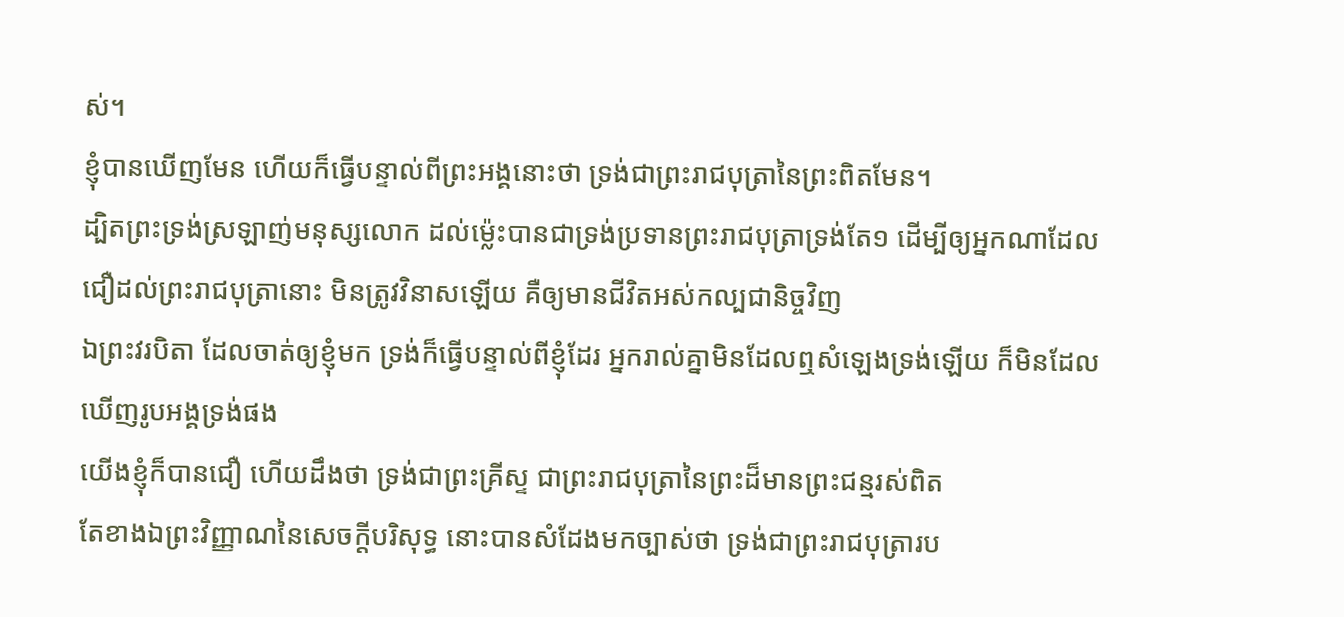ស់។
ខ្ញុំបានឃើញមែន ហើយក៏ធ្វើបន្ទាល់ពីព្រះអង្គនោះថា ទ្រង់ជាព្រះរាជបុត្រានៃព្រះពិតមែន។
ដ្បិតព្រះទ្រង់ស្រឡាញ់មនុស្សលោក ដល់ម៉្លេះបានជាទ្រង់ប្រទានព្រះរាជបុត្រាទ្រង់តែ១ ដើម្បីឲ្យអ្នកណាដែលជឿដល់ព្រះរាជបុត្រានោះ មិនត្រូវវិនាសឡើយ គឺឲ្យមានជីវិតអស់កល្បជានិច្ចវិញ
ឯព្រះវរបិតា ដែលចាត់ឲ្យខ្ញុំមក ទ្រង់ក៏ធ្វើបន្ទាល់ពីខ្ញុំដែរ អ្នករាល់គ្នាមិនដែលឮសំឡេងទ្រង់ឡើយ ក៏មិនដែលឃើញរូបអង្គទ្រង់ផង
យើងខ្ញុំក៏បានជឿ ហើយដឹងថា ទ្រង់ជាព្រះគ្រីស្ទ ជាព្រះរាជបុត្រានៃព្រះដ៏មានព្រះជន្មរស់ពិត
តែខាងឯព្រះវិញ្ញាណនៃសេចក្ដីបរិសុទ្ធ នោះបានសំដែងមកច្បាស់ថា ទ្រង់ជាព្រះរាជបុត្រារប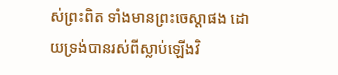ស់ព្រះពិត ទាំងមានព្រះចេស្តាផង ដោយទ្រង់បានរស់ពីស្លាប់ឡើងវិ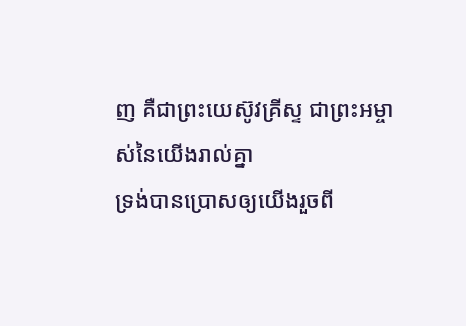ញ គឺជាព្រះយេស៊ូវគ្រីស្ទ ជាព្រះអម្ចាស់នៃយើងរាល់គ្នា
ទ្រង់បានប្រោសឲ្យយើងរួចពី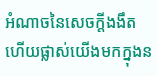អំណាចនៃសេចក្ដីងងឹត ហើយផ្លាស់យើងមកក្នុងន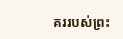គររបស់ព្រះ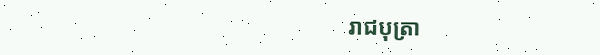រាជបុត្រា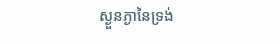ស្ងួនភ្ងានៃទ្រង់